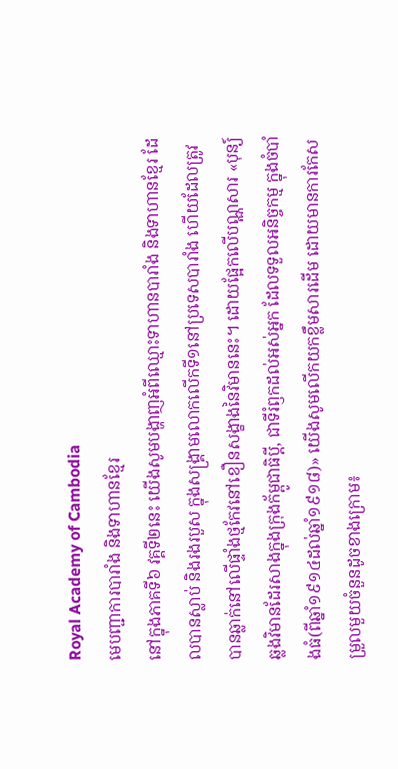Royal Academy of Cambodia
មេបញ្ជាការបារាំង និងទាហានខ្មែរ
នៅក្នុងភាគទី៦ វគ្គទី២នេះ យើងសូមបង្ហាញអំពីឈ្មោះទាហានបារាំង និងទាហានខ្មែរ ដែលបានស្លាប់ និងរងរបួស ក្នុងសង្គ្រាមលោកលើកទី១នៅប្រទេសបារាំង ហើយដែលត្រូវបានឆ្លាក់នៅលើផ្ទាំងថ្មកែវនៅខឿនសង្ខាងនៃវិមាននេះ។ ដោយផ្អែកលើបណ្ណសារ «បុន្យ៍ឆ្លងវិមានដែរសាងក្នុងក្រុងក័ម្ពូជាធិប្តី, ជាទីរំឭកដល់អស់អ្នក ដែលទទួលអនិច្ចកម្ម ក្នុងចំបាំងធំ(ពីឆ្នាំ១៩១៤ដល់ឆ្នាំ១៩១៨)» យើងសូមលើកយកខ្លឹមសារដើម ដោយមានការកែសម្រួលមួយចំនួនដូចខាងក្រោម៖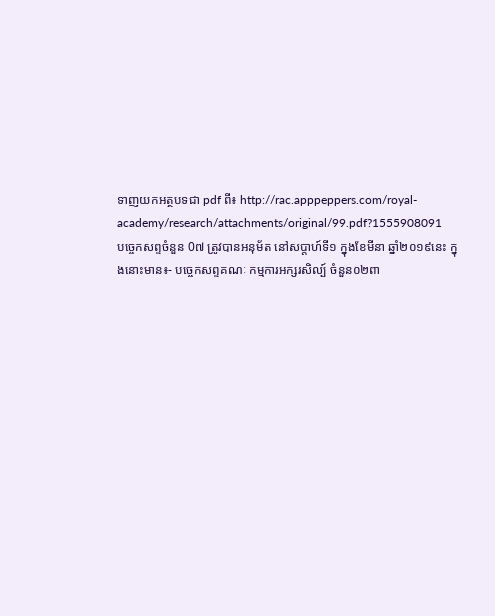ទាញយកអត្ថបទជា pdf ពី៖ http://rac.apppeppers.com/royal-academy/research/attachments/original/99.pdf?1555908091
បច្ចេកសព្ទចំនួន 0៧ ត្រូវបានអនុម័ត នៅសប្តាហ៍ទី១ ក្នុងខែមីនា ឆ្នាំ២០១៩នេះ ក្នុងនោះមាន៖- បច្ចេកសព្ទគណៈ កម្មការអក្សរសិល្ប៍ ចំនួន០២ពា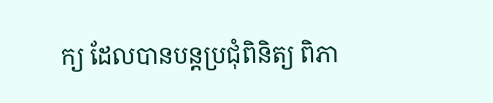ក្យ ដែលបានបន្តប្រជុំពិនិត្យ ពិភា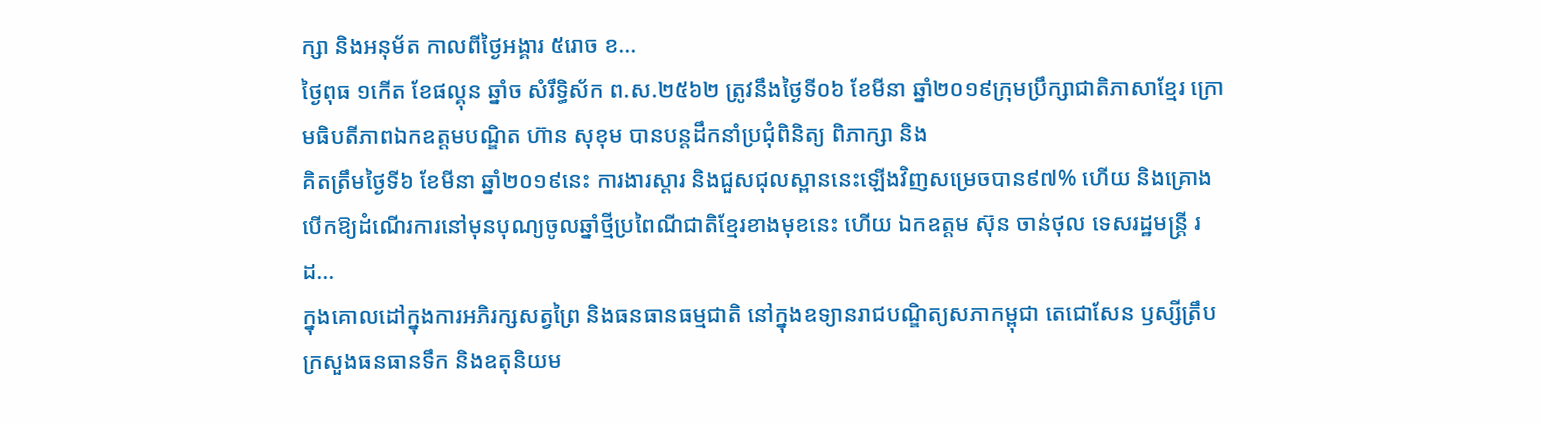ក្សា និងអនុម័ត កាលពីថ្ងៃអង្គារ ៥រោច ខ...
ថ្ងៃពុធ ១កេីត ខែផល្គុន ឆ្នាំច សំរឹទ្ធិស័ក ព.ស.២៥៦២ ត្រូវនឹងថ្ងៃទី០៦ ខែមីនា ឆ្នាំ២០១៩ក្រុមប្រឹក្សាជាតិភាសាខ្មែរ ក្រោមធិបតីភាពឯកឧត្តមបណ្ឌិត ហ៊ាន សុខុម បានបន្តដឹកនាំប្រជុំពិនិត្យ ពិភាក្សា និង
គិតត្រឹមថ្ងៃទី៦ ខែមីនា ឆ្នាំ២០១៩នេះ ការងារស្តារ និងជួសជុលស្ពាននេះឡើងវិញសម្រេចបាន៩៧% ហើយ និងគ្រោងបើកឱ្យដំណើរការនៅមុនបុណ្យចូលឆ្នាំថ្មីប្រពៃណីជាតិខ្មែរខាងមុខនេះ ហើយ ឯកឧត្តម ស៊ុន ចាន់ថុល ទេសរដ្ឋមន្រ្តី រដ...
ក្នុងគោលដៅក្នុងការអភិរក្សសត្វព្រៃ និងធនធានធម្មជាតិ នៅក្នុងឧទ្យានរាជបណ្ឌិត្យសភាកម្ពុជា តេជោសែន ឫស្សីត្រឹប ក្រសួងធនធានទឹក និងឧតុនិយម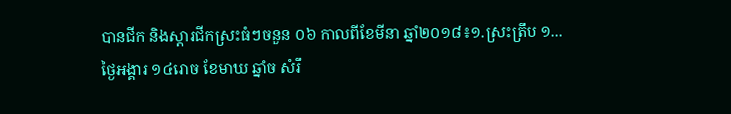បានជីក និងស្តារជីកស្រះធំៗចនួន ០៦ កាលពីខែមីនា ឆ្នាំ២០១៨៖១.ស្រះត្រឹប ១...
ថ្ងៃអង្គារ ១៤រោច ខែមាឃ ឆ្នាំច សំរឹ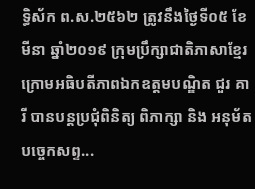ទ្ធិស័ក ព.ស.២៥៦២ ត្រូវនឹងថ្ងៃទី០៥ ខែមីនា ឆ្នាំ២០១៩ ក្រុមប្រឹក្សាជាតិភាសាខ្មែរ ក្រោមអធិបតីភាពឯកឧត្តមបណ្ឌិត ជួរ គារី បានបន្តប្រជុំពិនិត្យ ពិភាក្សា និង អនុម័តបច្ចេកសព្ទ...